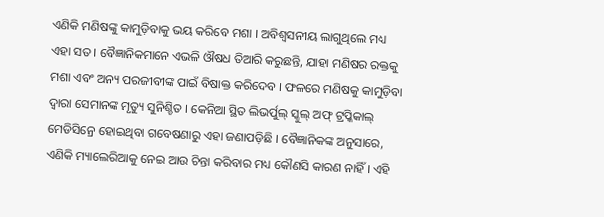ଏଣିକି ମଣିଷଙ୍କୁ କାମୁଡ଼ିବାକୁ ଭୟ କରିବେ ମଶା । ଅବିଶ୍ୱସନୀୟ ଲାଗୁଥିଲେ ମଧ୍ୟ ଏହା ସତ । ବୈଜ୍ଞାନିକମାନେ ଏଭଳି ଔଷଧ ତିଆରି କରୁଛନ୍ତି, ଯାହା ମଣିଷର ରକ୍ତକୁ ମଶା ଏବଂ ଅନ୍ୟ ପରଜୀବୀଙ୍କ ପାଇଁ ବିଷାକ୍ତ କରିଦେବ । ଫଳରେ ମଣିଷକୁ କାମୁଡ଼ିବା ଦ୍ୱାରା ସେମାନଙ୍କ ମୃତ୍ୟୁ ସୁନିଶ୍ଚିତ । କେନିଆ ସ୍ଥିତ ଲିଭର୍ପୁଲ୍ ସ୍କୁଲ୍ ଅଫ୍ ଟ୍ରପ୍କିକାଲ୍ ମେଡିସିନ୍ରେ ହୋଇଥିବା ଗବେଷଣାରୁ ଏହା ଜଣାପଡ଼ିଛି । ବୈଜ୍ଞାନିକଙ୍କ ଅନୁସାରେ, ଏଣିକି ମ୍ୟାଲେରିଆକୁ ନେଇ ଆଉ ଚିନ୍ତା କରିବାର ମଧ୍ୟ କୌଣସି କାରଣ ନାହିଁ । ଏହି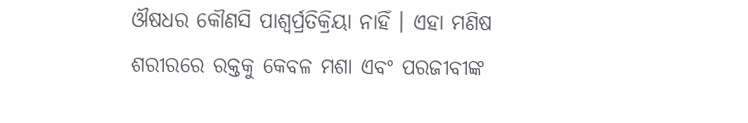ଔଷଧର କୌଣସି ପାଶ୍ୱର୍ପ୍ରତିକ୍ରିୟା ନାହିଁ । ଏହା ମଣିଷ ଶରୀରରେ ରକ୍ତକୁ କେବଳ ମଶା ଏବଂ ପରଜୀବୀଙ୍କ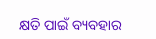କ୍ଷତି ପାଇଁ ବ୍ୟବହାର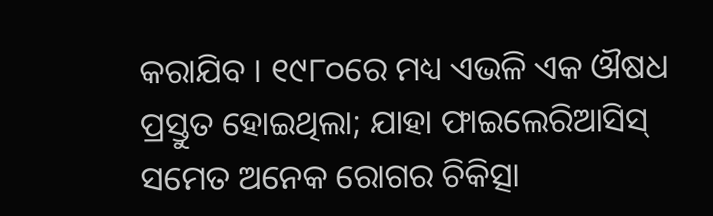କରାଯିବ । ୧୯୮୦ରେ ମଧ୍ୟ ଏଭଳି ଏକ ଔଷଧ ପ୍ରସ୍ତୁତ ହୋଇଥିଲା; ଯାହା ଫାଇଲେରିଆସିସ୍ ସମେତ ଅନେକ ରୋଗର ଚିକିତ୍ସା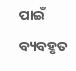ପାଇଁ ବ୍ୟବହୃତ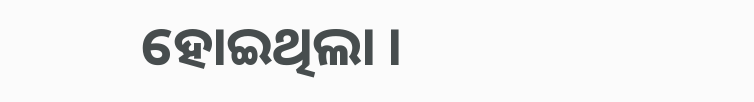ହୋଇଥିଲା ।